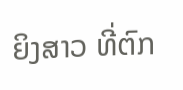ຍິງສາວ ທີ່ຕົກ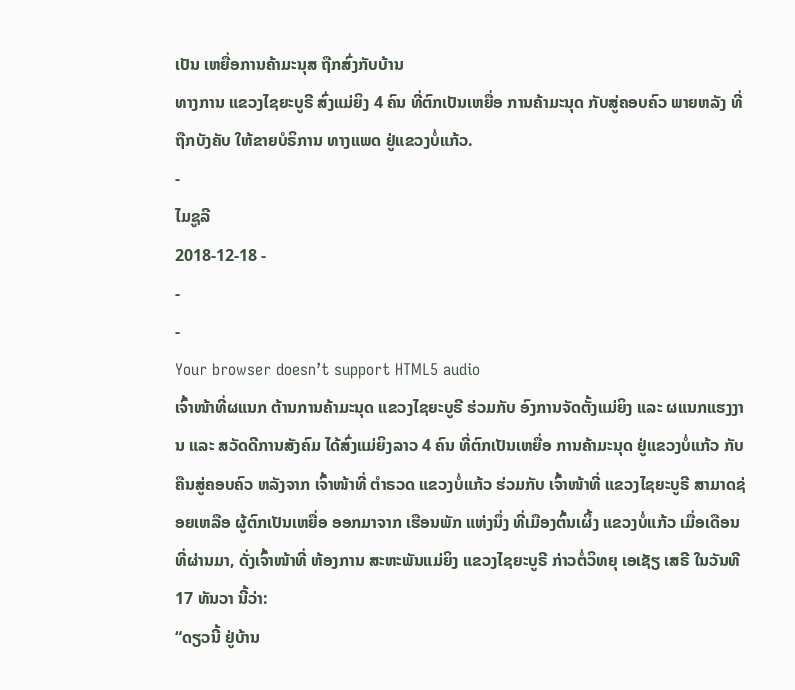ເປັນ ເຫຍື່ອການຄ້າມະນຸສ ຖືກສົ່ງກັບບ້ານ
ທາງການ ແຂວງໄຊຍະບູຣີ ສົ່ງແມ່ຍິງ 4 ຄົນ ທີ່ຕົກເປັນເຫຍື່ອ ການຄ້າມະນຸດ ກັບສູ່ຄອບຄົວ ພາຍຫລັງ ທີ່ຖືກບັງຄັບ ໃຫ້ຂາຍບໍຣິການ ທາງແພດ ຢູ່ແຂວງບໍ່ແກ້ວ.
-
ໄມຊູລີ
2018-12-18 -
-
-
Your browser doesn’t support HTML5 audio
ເຈົ້າໜ້າທີ່ຜແນກ ຕ້ານການຄ້າມະນຸດ ແຂວງໄຊຍະບູຣີ ຮ່ວມກັບ ອົງການຈັດຕັ້ງແມ່ຍິງ ແລະ ຜແນກແຮງງານ ແລະ ສວັດດີການສັງຄົມ ໄດ້ສົ່ງແມ່ຍິງລາວ 4 ຄົນ ທີ່ຕົກເປັນເຫຍື່ອ ການຄ້າມະນຸດ ຢູ່ແຂວງບໍ່ແກ້ວ ກັບຄືນສູ່ຄອບຄົວ ຫລັງຈາກ ເຈົ້າໜ້າທີ່ ຕໍາຣວດ ແຂວງບໍ່ແກ້ວ ຮ່ວມກັບ ເຈົ້າໜ້າທີ່ ແຂວງໄຊຍະບູຣີ ສາມາດຊ່ອຍເຫລືອ ຜູ້ຕົກເປັນເຫຍື່ອ ອອກມາຈາກ ເຮືອນພັກ ແຫ່ງນຶ່ງ ທີ່ເມືອງຕົ້ນເຜິ້ງ ແຂວງບໍ່ແກ້ວ ເມື່ອເດືອນທີ່ຜ່ານມາ, ດັ່ງເຈົ້າໜ້າທີ່ ຫ້ອງການ ສະຫະພັນແມ່ຍິງ ແຂວງໄຊຍະບູຣີ ກ່າວຕໍ່ວິທຍຸ ເອເຊັຽ ເສຣີ ໃນວັນທີ 17 ທັນວາ ນີ້ວ່າ:
“ດຽວນີ້ ຢູ່ບ້ານ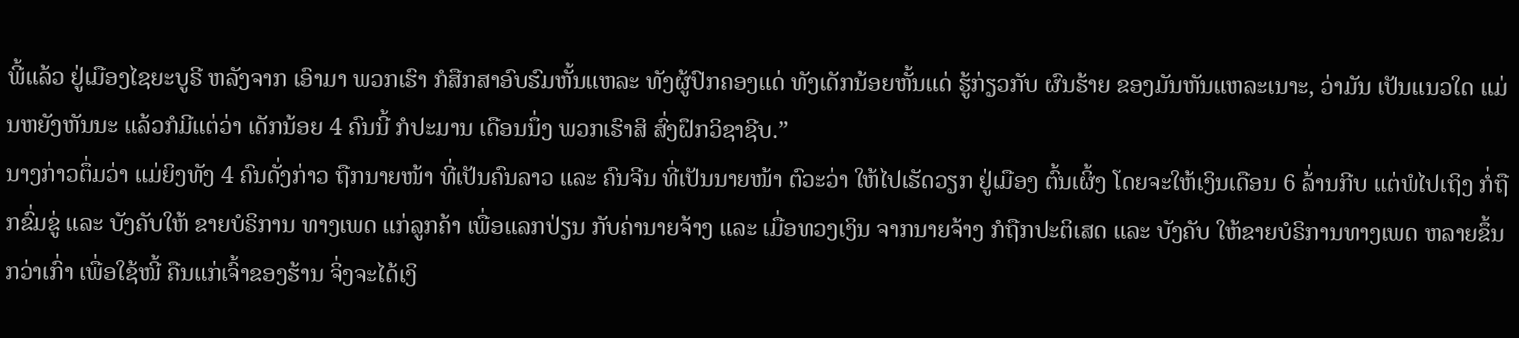ພີ້ແລ້ວ ຢູ່ເມືອງໄຊຍະບູຣີ ຫລັງຈາກ ເອົາມາ ພວກເຮົາ ກໍສືກສາອົບຮົມຫັ້ນແຫລະ ທັງຜູ້ປົກຄອງແດ່ ທັງເດັກນ້ອຍຫັ້ນແດ່ ຮູ້ກ່ຽວກັບ ຜົນຮ້າຍ ຂອງມັນຫັນແຫລະເນາະ, ວ່າມັນ ເປັນແນວໃດ ແມ່ນຫຍັງຫັນນະ ແລ້ວກໍມີແຕ່ວ່າ ເດັກນ້ອຍ 4 ຄົນນີ້ ກໍປະມານ ເດືອນນຶ່ງ ພວກເຮົາສິ ສົ່ງຝຶກວິຊາຊີບ.”
ນາງກ່າວຕຶ່ມວ່າ ແມ່ຍິງທັງ 4 ຄົນດັ່ງກ່າວ ຖືກນາຍໜ້າ ທີ່ເປັນຄົນລາວ ແລະ ຄົນຈີນ ທີ່ເປັນນາຍໜ້າ ຕົວະວ່າ ໃຫ້ໄປເຮັດວຽກ ຢູ່ເມືອງ ຕົ້ນເຜິ້ງ ໂດຍຈະໃຫ້ເງິນເດືອນ 6 ລ້່ານກີບ ແຕ່ພໍໄປເຖິງ ກໍ່ຖືກຂົ່ມຂູ່ ແລະ ບັງຄັບໃຫ້ ຂາຍບໍຣິການ ທາງເພດ ແກ່ລູກຄ້າ ເພື່ອແລກປ່ຽນ ກັບຄ່ານາຍຈ້າງ ແລະ ເມື່ອທວງເງິນ ຈາກນາຍຈ້າງ ກໍຖືກປະຕິເສດ ແລະ ບັງຄັບ ໃຫ້ຂາຍບໍຣິການທາງເພດ ຫລາຍຂຶ້ນກວ່າເກົ່າ ເພື່ອໃຊ້ໜີ້ ຄືນແກ່ເຈົ້າຂອງຮ້ານ ຈິ່ງຈະໄດ້ເງິ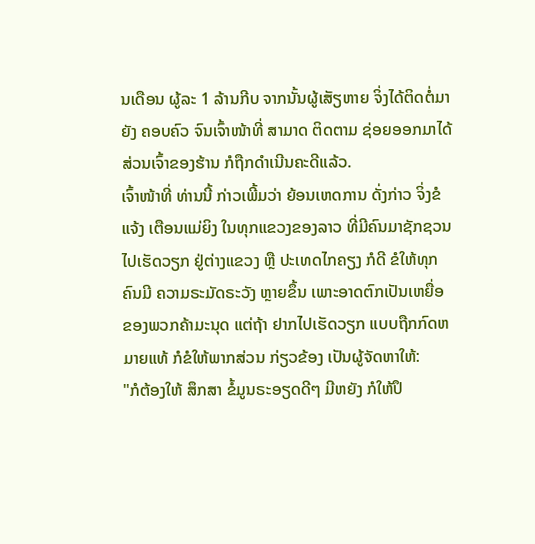ນເດືອນ ຜູ້ລະ 1 ລ້ານກີບ ຈາກນັ້ນຜູ້ເສັຽຫາຍ ຈິ່ງໄດ້ຕິດຕໍ່ມາຍັງ ຄອບຄົວ ຈົນເຈົ້າໜ້າທີ່ ສາມາດ ຕິດຕາມ ຊ່ອຍອອກມາໄດ້ ສ່ວນເຈົ້າຂອງຮ້ານ ກໍຖືກດໍາເນີນຄະດີແລ້ວ.
ເຈົ້າໜ້າທີ່ ທ່ານນີ້ ກ່າວເພີ້ມວ່າ ຍ້ອນເຫດການ ດັ່ງກ່າວ ຈິ່ງຂໍແຈ້ງ ເຕືອນແມ່ຍິງ ໃນທຸກແຂວງຂອງລາວ ທີ່ມີຄົນມາຊັກຊວນ ໄປເຮັດວຽກ ຢູ່ຕ່າງແຂວງ ຫຼື ປະເທດໄກຄຽງ ກໍດີ ຂໍໃຫ້ທຸກຄົນມີ ຄວາມຣະມັດຣະວັງ ຫຼາຍຂຶ້ນ ເພາະອາດຕົກເປັນເຫຍື່ອ ຂອງພວກຄ້າມະນຸດ ແຕ່ຖ້າ ຢາກໄປເຮັດວຽກ ແບບຖືກກົດຫມາຍແທ້ ກໍຂໍໃຫ້ພາກສ່ວນ ກ່ຽວຂ້ອງ ເປັນຜູ້ຈັດຫາໃຫ້:
"ກໍຕ້ອງໃຫ້ ສຶກສາ ຂໍ້ມູນຣະອຽດດີໆ ມີຫຍັງ ກໍໃຫ້ປຶ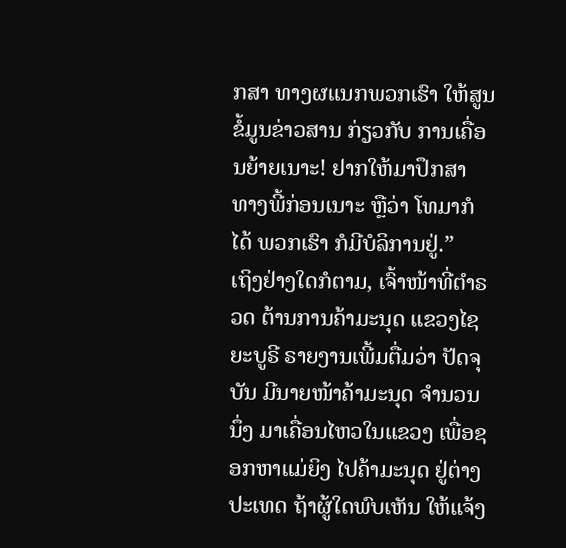ກສາ ທາງຜແນກພວກເຮົາ ໃຫ້ສູນຂໍ້ມູນຂ່າວສານ ກ່ຽວກັບ ການເຄື່ອນຍ້າຍເນາະ! ຢາກໃຫ້ມາປຶກສາ ທາງພີ້ກ່ອນເນາະ ຫຼືວ່າ ໂທມາກໍໄດ້ ພວກເຮົາ ກໍມີບໍລິການຢູ່.”
ເຖິງຢ່າງໃດກໍຕາມ, ເຈົ້າໜ້າທີ່ຕໍາຣວດ ຕ້ານການຄ້າມະນຸດ ແຂວງໄຊຍະບູຣີ ຣາຍງານເພີ້ມຕື່ມວ່າ ປັດຈຸບັນ ມີນາຍໜ້າຄ້າມະນຸດ ຈໍານວນນຶ່ງ ມາເຄື່ອນໄຫວໃນແຂວງ ເພື່ອຊອກຫາແມ່ຍິງ ໄປຄ້າມະນຸດ ຢູ່ຕ່າງປະເທດ ຖ້າຜູ້ໃດພົບເຫັນ ໃຫ້ແຈ້ງ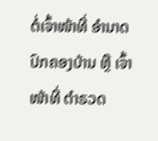ຕໍ່ເຈົ້າໜ້າທີ່ ອໍານາດປົກຄອງບ້ານ ຫຼື ເຈົ້າໜ້າທີ່ ຕໍາຣວດ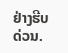ຢ່າງຮີບດ່ວນ.